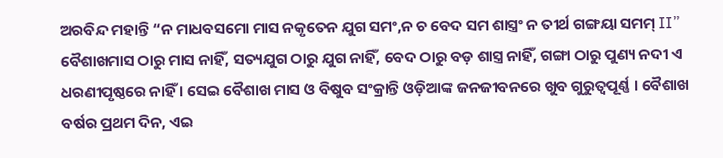ଅରବିନ୍ଦ ମହାନ୍ତି “ନ ମାଧବସମୋ ମାସ ନକୃତେନ ଯୁଗ ସମଂ,ନ ଚ ବେଦ ସମ ଶାସ୍ତ୍ରଂ ନ ତୀର୍ଥ ଗଙ୍ଗୟା ସମମ୍ II” ବୈଶାଖମାସ ଠାରୁ ମାସ ନାହିଁ, ସତ୍ୟଯୁଗ ଠାରୁ ଯୁଗ ନାହିଁ, ବେଦ ଠାରୁ ବଡ଼ ଶାସ୍ତ୍ର ନାହିଁ, ଗଙ୍ଗା ଠାରୁ ପୁଣ୍ୟ ନଦୀ ଏ ଧରଣୀପୃଷ୍ଠରେ ନାହିଁ । ସେଇ ବୈଶାଖ ମାସ ଓ ବିଷୁବ ସଂକ୍ରାନ୍ତି ଓଡ଼ିଆଙ୍କ ଜନଜୀବନରେ ଖୁବ ଗୁରୁତ୍ୱପୂର୍ଣ୍ଣ । ବୈଶାଖ ବର୍ଷର ପ୍ରଥମ ଦିନ, ଏଇ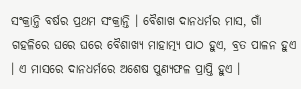ସଂକ୍ରାନ୍ତି ବର୍ଷର ପ୍ରଥମ ସଂକ୍ରାନ୍ତି । ବୈଶାଖ ଦାନଧର୍ମର ମାସ, ଗାଁ ଗହଳିରେ ଘରେ ଘରେ ବୈଶାଖ୍ୟ ମାହାତ୍ମ୍ୟ ପାଠ ହୁଏ, ବ୍ରତ ପାଳନ ହୁଏ । ଏ ମାସରେ ଦାନଧର୍ମରେ ଅଶେଷ ପୁଣ୍ୟଫଳ ପ୍ରାପ୍ତି ହୁଏ ।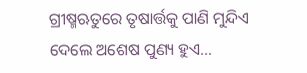ଗ୍ରୀଷ୍ମଋତୁରେ ତୃଷାର୍ତ୍ତକୁ ପାଣି ମୁନ୍ଦିଏ ଦେଲେ ଅଶେଷ ପୁଣ୍ୟ ହୁଏ…